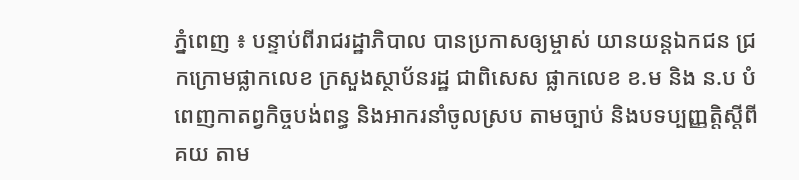ភ្នំពេញ ៖ បន្ទាប់ពីរាជរដ្ឋាភិបាល បានប្រកាសឲ្យម្ចាស់ យានយន្តឯកជន ជ្រកក្រោមផ្លាកលេខ ក្រសួងស្ថាប័នរដ្ឋ ជាពិសេស ផ្លាកលេខ ខ.ម និង ន.ប បំពេញកាតព្វកិច្ចបង់ពន្ធ និងអាករនាំចូលស្រប តាមច្បាប់ និងបទប្បញ្ញត្តិស្តីពី គយ តាម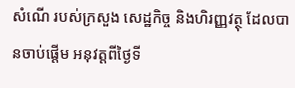សំណើ របស់ក្រសួង សេដ្ឋកិច្ច និងហិរញ្ញវត្ថុ ដែលបានចាប់ផ្តើម អនុវត្តពីថ្ងៃទី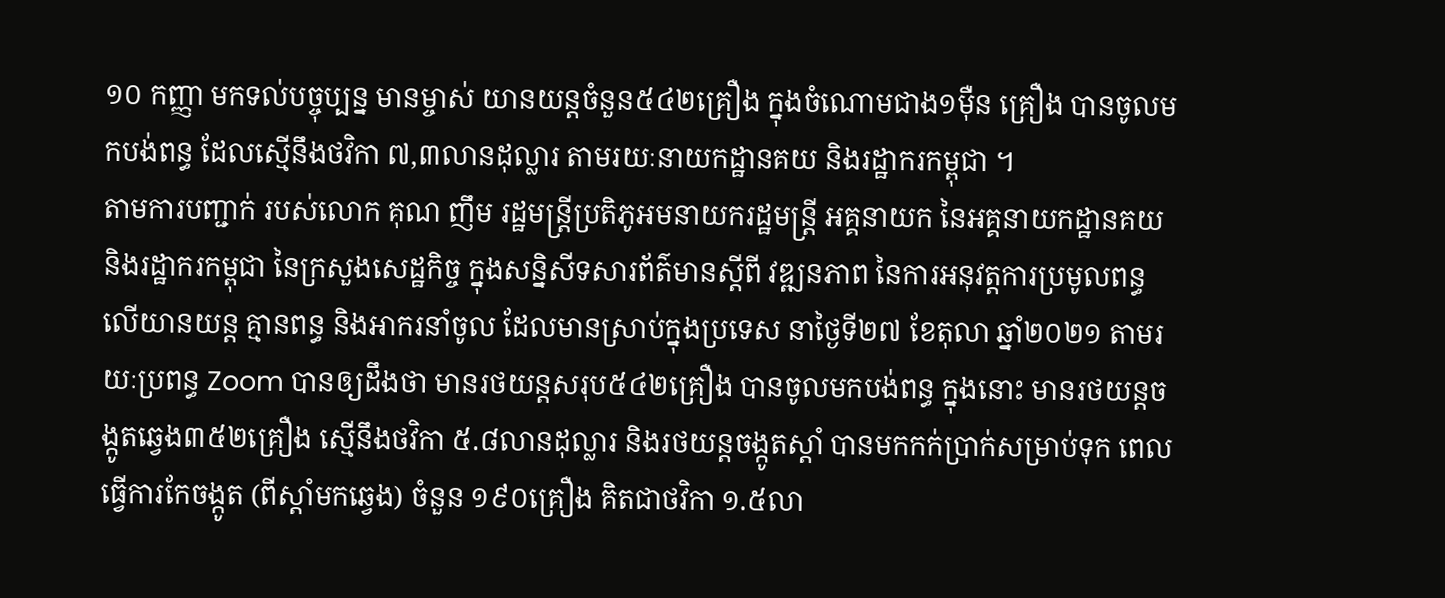១០ កញ្ញា មកទល់បច្ចុប្បន្ន មានម្ចាស់ យានយន្តចំនួន៥៤២គ្រឿង ក្នុងចំណោមជាង១ម៉ឺន គ្រឿង បានចូលមកបង់ពន្ធ ដែលស្មើនឹងថវិកា ៧,៣លានដុល្លារ តាមរយៈនាយកដ្ឋានគយ និងរដ្ឋាករកម្ពុជា ។
តាមការបញ្ជាក់ របស់លោក គុណ ញឹម រដ្ឋមន្រ្តីប្រតិភូអមនាយករដ្ឋមន្ត្រី អគ្គនាយក នៃអគ្គនាយកដ្ឋានគយ និងរដ្ឋាករកម្ពុជា នៃក្រសួងសេដ្ឋកិច្ច ក្នុងសន្និសីទសារព័ត៌មានស្តីពី វឌ្ឍនភាព នៃការអនុវត្តការប្រមូលពន្ធលើយានយន្ត គ្មានពន្ធ និងអាករនាំចូល ដែលមានស្រាប់ក្នុងប្រទេស នាថ្ងៃទី២៧ ខែតុលា ឆ្នាំ២០២១ តាមរយៈប្រពន្ធ Zoom បានឲ្យដឹងថា មានរថយន្តសរុប៥៤២គ្រឿង បានចូលមកបង់ពន្ធ ក្នុងនោះ មានរថយន្តចង្កូតឆ្វេង៣៥២គ្រឿង ស្មើនឹងថវិកា ៥.៨លានដុល្លារ និងរថយន្តចង្កូតស្តាំ បានមកកក់ប្រាក់សម្រាប់ទុក ពេលធ្វើការកែចង្កូត (ពីស្តាំមកឆ្វេង) ចំនួន ១៩០គ្រឿង គិតជាថវិកា ១.៥លា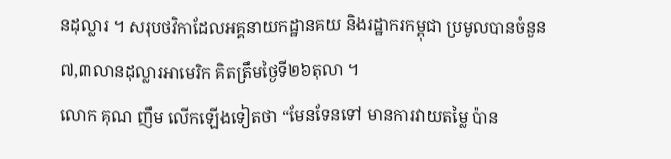នដុល្លារ ។ សរុបថវិកាដែលអគ្គនាយកដ្ឋានគយ និងរដ្ឋាករកម្ពុជា ប្រមូលបានចំនួន ៧,៣លានដុល្លារអាមេរិក គិតត្រឹមថ្ងៃទី២៦តុលា ។
លោក គុណ ញឹម លើកឡើងទៀតថា “មែនទែនទៅ មានការវាយតម្លៃ ប៉ាន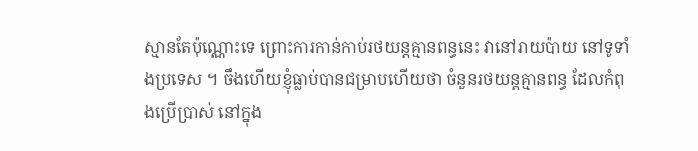ស្មានតែប៉ុណ្ណោះទេ ព្រោះការកាន់កាប់រថយន្តគ្មានពន្ធនេះ វានៅរាយប៉ាយ នៅទូទាំងប្រទេស ។ ចឹងហើយខ្ញុំធ្លាប់បានជម្រាបហើយថា ចំនួនរថយន្តគ្មានពន្ធ ដែលកំពុងប្រើប្រាស់ នៅក្នុង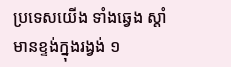ប្រទេសយើង ទាំងឆ្វេង ស្តាំ មានខ្ទង់ក្នុងរង្វង់ ១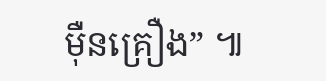ម៉ឺនគ្រឿង” ៕